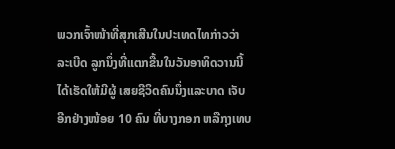ພວກເຈົ້າໜ້າທີ່ສຸກເສີນໃນປະເທດໄທກ່າວວ່າ ລະເບີດ ລູກນຶ່ງທີ່ແຕກຂື້ນໃນວັນອາທິດວານນີ້ ໄດ້ເຮັດໃຫ້ມີຜູ້ ເສຍຊີວິດຄົນນຶ່ງແລະບາດ ເຈັບອີກຢ່າງໜ້ອຍ 10 ຄົນ ທີ່ບາງກອກ ຫລືກຸງເທບ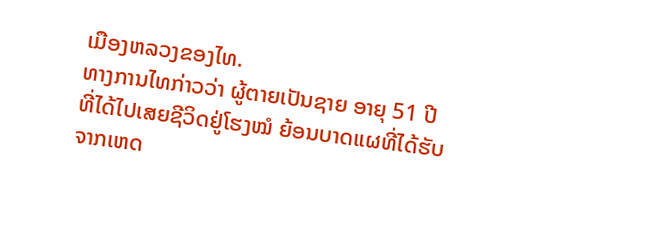ເມືອງຫລວງຂອງໄທ.
ທາງການໄທກ່າວວ່າ ຜູ້ຕາຍເປັນຊາຍ ອາຍຸ 51 ປີທີ່ໄດ້ໄປເສຍຊີວິດຢູ່ໂຮງໝໍ ຍ້ອນບາດແຜທີ່ໄດ້ຮັບຈາກເຫດ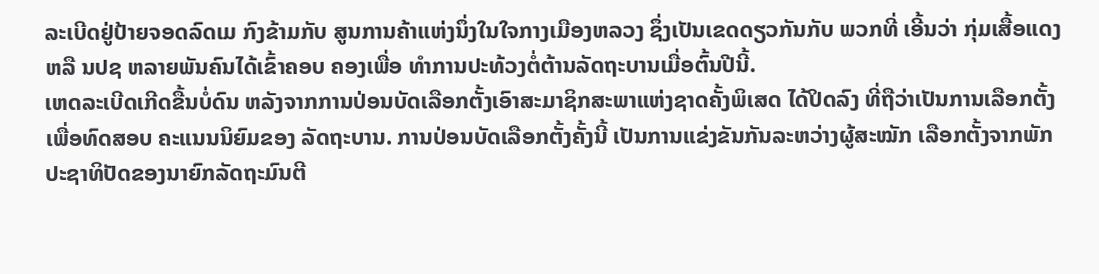ລະເບີດຢູ່ປ້າຍຈອດລົດເມ ກົງຂ້າມກັບ ສູນການຄ້າແຫ່ງນຶ່ງໃນໃຈກາງເມືອງຫລວງ ຊຶ່ງເປັນເຂດດຽວກັນກັບ ພວກທີ່ ເອີ້ນວ່າ ກຸ່ມເສື້ອແດງ ຫລື ນປຊ ຫລາຍພັນຄົນໄດ້ເຂົ້າຄອບ ຄອງເພື່ອ ທຳການປະທ້ວງຕໍ່ຕ້ານລັດຖະບານເມື່ອຕົ້ນປີນີ້.
ເຫດລະເບີດເກີດຂື້ນບໍ່ດົນ ຫລັງຈາກການປ່ອນບັດເລືອກຕັ້ງເອົາສະມາຊິກສະພາແຫ່ງຊາດຄັ້ງພິເສດ ໄດ້ປິດລົງ ທີ່ຖືວ່າເປັນການເລືອກຕັ້ງເພື່ອທົດສອບ ຄະແນນນິຍົມຂອງ ລັດຖະບານ. ການປ່ອນບັດເລືອກຕັ້ງຄັ້ງນີ້ ເປັນການແຂ່ງຂັນກັນລະຫວ່າງຜູ້ສະໝັກ ເລືອກຕັ້ງຈາກພັກປະຊາທິປັດຂອງນາຍົກລັດຖະມົນຕີ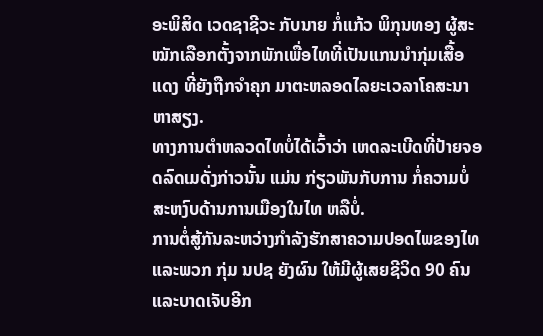ອະພິສິດ ເວດຊາຊີວະ ກັບນາຍ ກໍ່ແກ້ວ ພິກຸນທອງ ຜູ້ສະໝັກເລືອກຕັ້ງຈາກພັກເພື່ອໄທທີ່ເປັນແກນນຳກຸ່ມເສື້ອແດງ ທີ່ຍັງຖືກຈຳຄຸກ ມາຕະຫລອດໄລຍະເວລາໂຄສະນາຫາສຽງ.
ທາງການຕຳຫລວດໄທບໍ່ໄດ້ເວົ້າວ່າ ເຫດລະເບີດທີ່ປ້າຍຈອດລົດເມດັ່ງກ່າວນັ້ນ ແມ່ນ ກ່ຽວພັນກັບການ ກໍ່ຄວາມບໍ່ສະຫງົບດ້ານການເມືອງໃນໄທ ຫລືບໍ່.
ການຕໍ່ສູ້ກັນລະຫວ່າງກຳລັງຮັກສາຄວາມປອດໄພຂອງໄທ ແລະພວກ ກຸ່ມ ນປຊ ຍັງຜົນ ໃຫ້ມີຜູ້ເສຍຊີວິດ 90 ຄົນແລະບາດເຈັບອີກ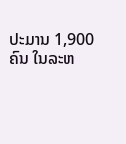ປະມານ 1,900 ຄົນ ໃນລະຫ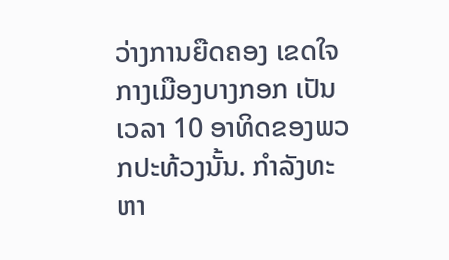ວ່າງການຍືດຄອງ ເຂດໃຈກາງເມືອງບາງກອກ ເປັນເວລາ 10 ອາທິດຂອງພວກປະທ້ວງນັ້ນ. ກຳລັງທະຫາ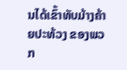ນໄດ້ເຂົ້າທັບມ້າງຄ້າຍປະທ້ວງ ຂອງພວກ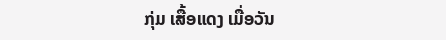ກຸ່ມ ເສື້ອແດງ ເມື່ອວັນ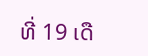ທີ່ 19 ເດື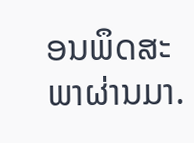ອນພຶດສະພາຜ່ານມາ.